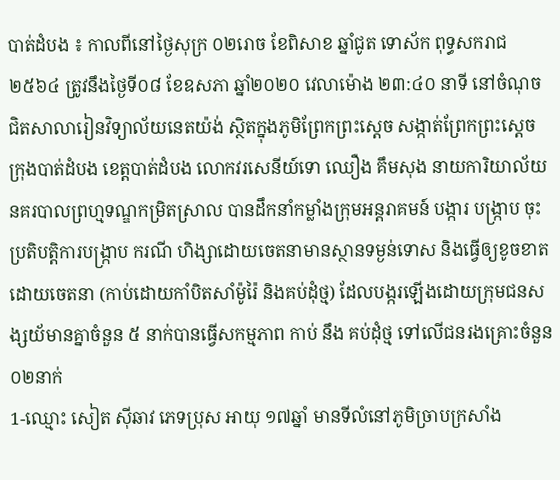បាត់ដំបង ៖ កាលពីនៅថ្ងៃសុក្រ ០២រោច ខែពិសាខ ឆ្នាំជូត ទោស័ក ពុទ្ធសករាជ ២៥៦៤ ត្រូវនឹងថ្ងៃទី០៨ ខែឧសភា ឆ្នាំ២០២០ វេលាម៉ោង ២៣:៤០ នាទី នៅចំណុច ជិតសាលារៀនវិទ្យាល័យនេតយ៉ង់ ស្ថិតក្នុងភូមិព្រែកព្រះស្ដេច សង្កាត់ព្រែកព្រះស្ដេច ក្រុងបាត់ដំបង ខេត្តបាត់ដំបង លោកវរសេនីយ៍ទោ ឈឿង គឹមសុង នាយការិយាល័យនគរបាលព្រហ្មទណ្ឌកម្រិតស្រាល បានដឹកនាំកម្លាំងក្រុមអន្តរាគមន៍ បង្ការ បង្ក្រាប ចុះប្រតិបត្តិការបង្ក្រាប ករណី ហិង្សាដោយចេតនាមានស្ថានទម្ងន់ទោស និងធ្វើឲ្យខូចខាតដោយចេតនា (កាប់ដោយកាំបិតសាំម៉ូរ៉ៃ និងគប់ដុំថ្ម) ដែលបង្ករឡើងដោយក្រុមជនសង្សយ័មានគ្នាចំនួន ៥ នាក់បានធ្វើសកម្មភាព កាប់ នឹង គប់ដុំថ្ម ទៅលើជនរងគ្រោះចំនួន ០២នាក់
1-ឈ្មោះ សៀត ស៊ីឆាវ ភេទប្រុស អាយុ ១៧ឆ្នាំ មានទីលំនៅភូមិច្រាបក្រសាំង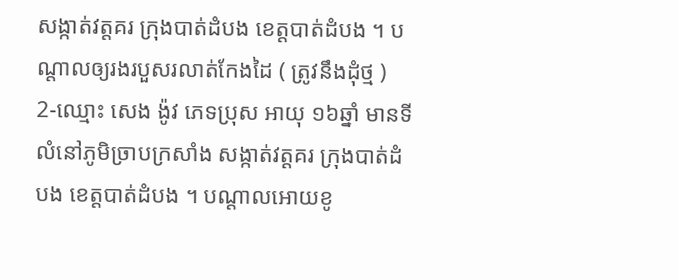សង្កាត់វត្តគរ ក្រុងបាត់ដំបង ខេត្តបាត់ដំបង ។ បណ្តាលឲ្យរងរបួសរលាត់កែងដៃ ( ត្រូវនឹងដុំថ្ម )
2-ឈ្មោះ សេង ង៉ូវ ភេទប្រុស អាយុ ១៦ឆ្នាំ មានទីលំនៅភូមិច្រាបក្រសាំង សង្កាត់វត្តគរ ក្រុងបាត់ដំបង ខេត្តបាត់ដំបង ។ បណ្ដាលអោយខូ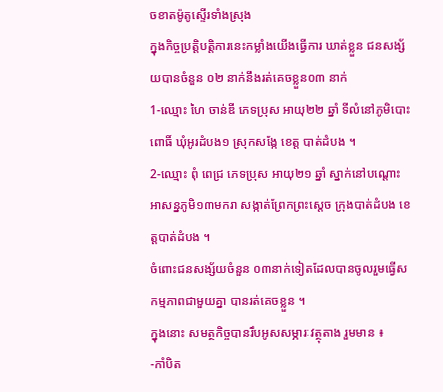ចខាតម៉ូតូស្ទើរទាំងស្រុង
ក្នុងកិច្ចប្រត្តិបត្តិការនេះកម្លាំងយើងធ្វើការ ឃាត់ខ្លួន ជនសង្ស័យបានចំនួន ០២ នាក់នឹងរត់គេចខ្លួន០៣ នាក់
1-ឈ្មោះ ហៃ ចាន់ឌី ភេទប្រុស អាយុ២២ ឆ្នាំ ទីលំនៅភូមិបោះពោធិ៍ ឃុំអូរដំបង១ ស្រុកសង្កែ ខេត្ត បាត់ដំបង ។
2-ឈ្មោះ ពុំ ពេជ្រ ភេទប្រុស អាយុ២១ ឆ្នាំ ស្នាក់នៅបណ្តោះអាសន្នភូមិ១៣មករា សង្កាត់ព្រែកព្រះស្តេច ក្រុងបាត់ដំបង ខេត្តបាត់ដំបង ។
ចំពោះជនសង្ស័យចំនួន ០៣នាក់ទៀតដែលបានចូលរួមធ្វើសកម្មភាពជាមួយគ្នា បានរត់គេចខ្លួន ។
ក្នុងនោះ សមត្ថកិច្ចបានរឹបអូសសម្ភារៈវត្ថុតាង រួមមាន ៖
-កាំបិត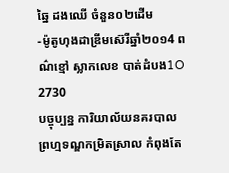ឆ្នៃ ដងឈើ ចំនួន០២ដើម
-ម៉ូតូហុងដាឌ្រីមស៊េរីឆ្នាំ២០១4 ពណ៌ខ្មៅ ស្លាកលេខ បាត់ដំបង1O 2730
បច្ចុប្បន្ន ការិយាល័យនគរបាលព្រហ្មទណ្ឌកម្រិតស្រាល កំពុងតែ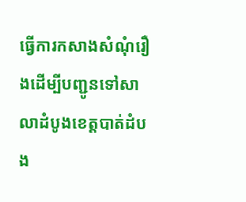ធ្វើការកសាងសំណុំរឿងដើម្បីបញ្ជូនទៅសាលាដំបូងខេត្តបាត់ដំបង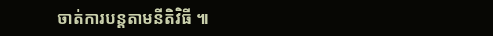ចាត់ការបន្តតាមនីតិវិធី ៕